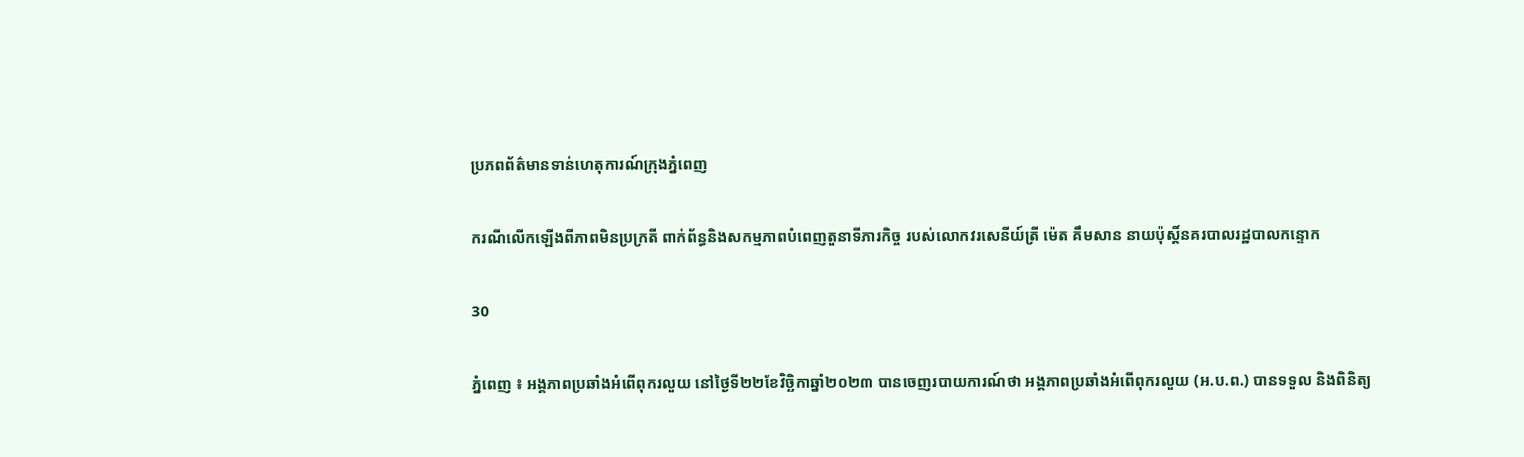ប្រភពព័ត៌មានទាន់ហេតុការណ៍ក្រុងភ្នំពេញ

ករណីលើកឡើងពីភាពមិនប្រក្រតី ពាក់ព័ន្ធនិងសកម្មភាពបំពេញតួនាទីភារកិច្ច របស់លោកវរសេនីយ៍ត្រី ម៉េត គឹមសាន នាយប៉ុស្តិ៍នគរបាលរដ្ឋបាលកន្ទោក

30

ភ្នំពេញ ៖ អង្គភាពប្រឆាំងអំពើពុករលួយ នៅថ្ងៃទី២២ខែវិច្ឆិកាឆ្នាំ២០២៣ បានចេញរបាយការណ៍ថា អង្គភាពប្រឆាំងអំពើពុករលួយ (អ.ប.ព.) បានទទួល និងពិនិត្យ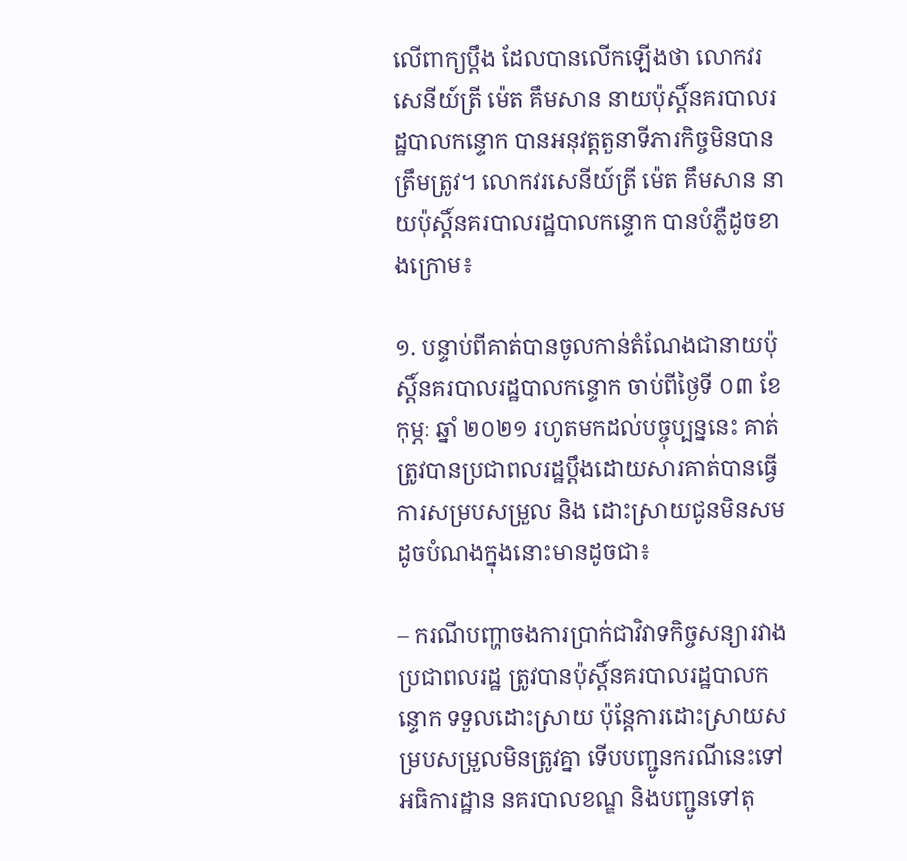លើពាក្យប្ដឹង ដែលបានលើកឡើងថា លោកវរសេនីយ៍ត្រី ម៉េត គឹមសាន នាយប៉ុស្តិ៍នគរបាលរដ្ឋបាលកន្ទោក បានអនុវត្តតួនាទីភារកិច្ចមិនបានត្រឹមត្រូវ។ លោកវរសេនីយ៍ត្រី ម៉េត គឹមសាន នាយប៉ុស្តិ៍នគរបាលរដ្ឋបាលកន្ទោក បានបំភ្លឺដូចខាងក្រោម៖

១. បន្ទាប់ពីគាត់បានចូលកាន់តំណែងជានាយប៉ុស្តិ៍នគរបាលរដ្ឋបាលកន្ទោក ចាប់ពីថ្ងៃទី ០៣ ខែ កុម្ភៈ ឆ្នាំ ២០២១ រហូតមកដល់បច្ចុប្បន្ននេះ គាត់ត្រូវបានប្រជាពលរដ្ឋប្តឹងដោយសារគាត់បានធ្វើការសម្របសម្រួល និង ដោះស្រាយជូនមិនសមដូចបំណងក្នុងនោះមានដូចជា៖

– ករណីបញ្ហាចងការប្រាក់ជាវិវាទកិច្ចសន្យារវាងប្រជាពលរដ្ឋ ត្រូវបានប៉ុស្តិ៍នគរបាលរដ្ឋបាលកន្ទោក ទទួលដោះស្រាយ ប៉ុន្តែការដោះស្រាយសម្របសម្រួលមិនត្រូវគ្នា ទើបបញ្ជូនករណីនេះទៅអធិការដ្ឋាន នគរបាលខណ្ឌ និងបញ្ជូនទៅតុ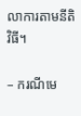លាការតាមនីតិវិធី។

– ករណីមេ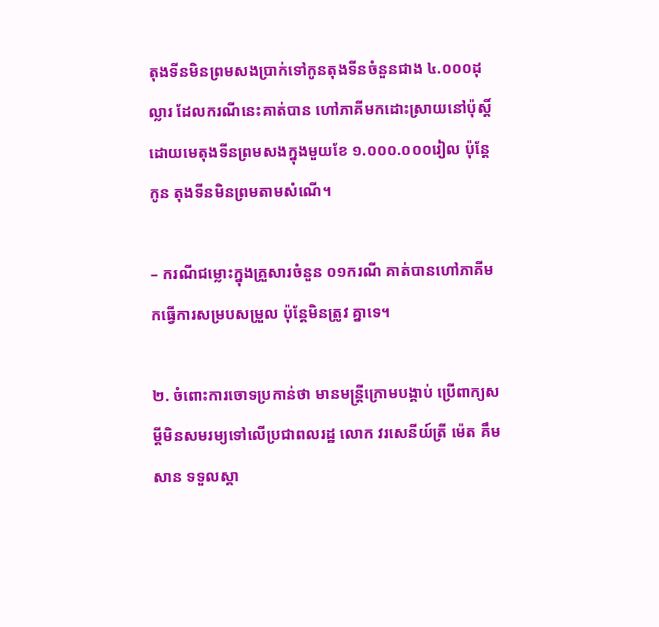តុងទីនមិនព្រមសងប្រាក់ទៅកូនតុងទីនចំនួនជាង ៤.០០០ដុល្លារ ដែលករណីនេះគាត់បាន ហៅភាគីមកដោះស្រាយនៅប៉ុស្តិ៍ ដោយមេតុងទីនព្រមសងក្នុងមួយខែ ១.០០០.០០០រៀល ប៉ុន្តែកូន តុងទីនមិនព្រមតាមសំណើ។

– ករណីជម្លោះក្នុងគ្រួសារចំនួន ០១ករណី គាត់បានហៅភាគីមកធ្វើការសម្របសម្រួល ប៉ុន្តែមិនត្រូវ គ្នាទេ។

២. ចំពោះការចោទប្រកាន់ថា មានមន្ត្រីក្រោមបង្គាប់ ប្រើពាក្យសម្តីមិនសមរម្យទៅលើប្រជាពលរដ្ឋ លោក វរសេនីយ៍ត្រី ម៉េត គឹមសាន ទទួលស្គា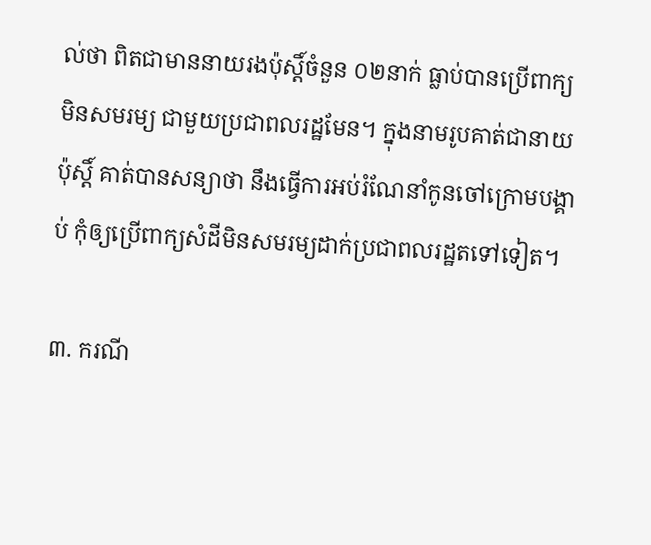ល់ថា ពិតជាមាននាយរងប៉ុស្តិ៍ចំនួន ០២នាក់ ធ្លាប់បានប្រើពាក្យមិនសមរម្យ ជាមួយប្រជាពលរដ្ឋមែន។ ក្នុងនាមរូបគាត់ជានាយប៉ុស្តិ៍ គាត់បានសន្យាថា នឹងធ្វើការអប់រំណែនាំកូនចៅក្រោមបង្គាប់ កុំឲ្យប្រើពាក្យសំដីមិនសមរម្យដាក់ប្រជាពលរដ្ឋតទៅទៀត។

៣. ករណី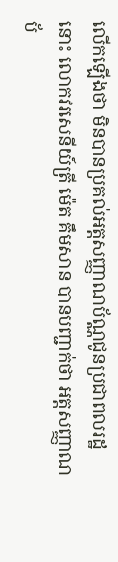លើកឡើងថា មិនបានប្រគល់អត្តសញ្ញាណប័ណ្ណជូនប្រជាពលរដ្ឋនោះ លោកវរសេនីយ៍ត្រី ម៉េត គឹមសាន បានបញ្ជាក់ថា អត្តសញ្ញាណប័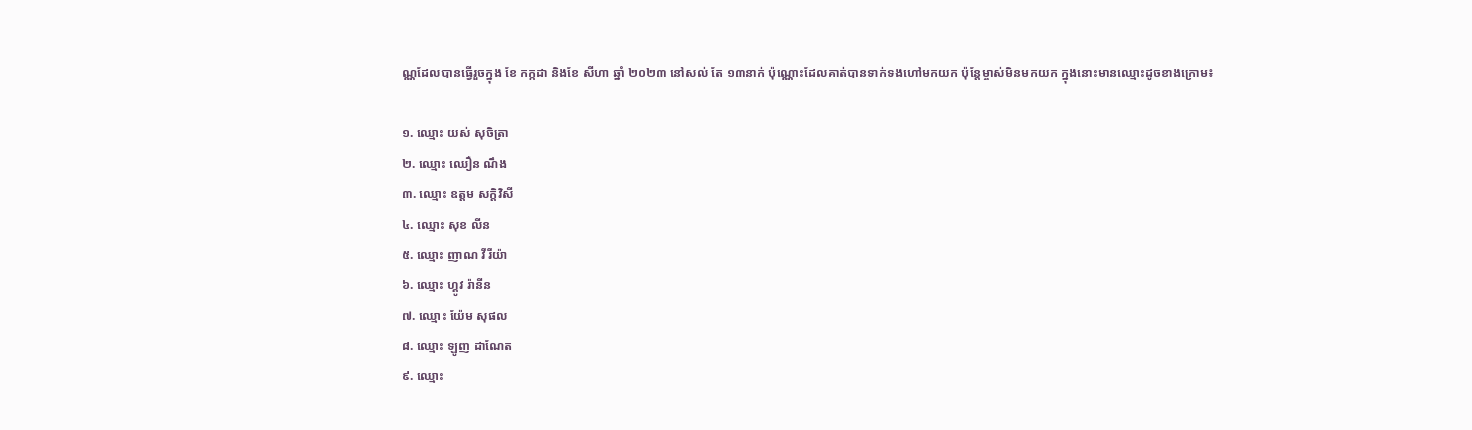ណ្ណដែលបានធ្វើរួចក្នុង ខែ កក្កដា និងខែ សីហា ឆ្នាំ ២០២៣ នៅសល់ តែ ១៣នាក់ ប៉ុណ្ណោះដែលគាត់បានទាក់ទងហៅមកយក ប៉ុន្តែម្ចាស់មិនមកយក ក្នុងនោះមានឈ្មោះដូចខាងក្រោម៖

១. ឈ្មោះ យស់ សុចិត្រា
២. ឈ្មោះ ឈឿន ណឹង
៣. ឈ្មោះ ឧត្ដម សក្តិវិសី
៤. ឈ្មោះ សុខ លីន
៥. ឈ្មោះ ញាណ វីរីយ៉ា
៦. ឈ្មោះ ហ្គូវ រ៉ានីន
៧. ឈ្មោះ យ៉ែម សុផល
៨. ឈ្មោះ ឡូញ ដាណែត
៩. ឈ្មោះ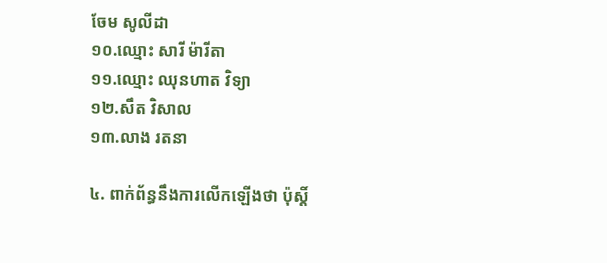ចែម សូលីដា
១០.ឈ្មោះ សារី ម៉ារីតា
១១.ឈ្មោះ ឈុនហាត វិទ្យា
១២.សឹត វិសាល
១៣.លាង រតនា

៤. ពាក់ព័ន្ធនឹងការលើកឡើងថា ប៉ុស្តិ៍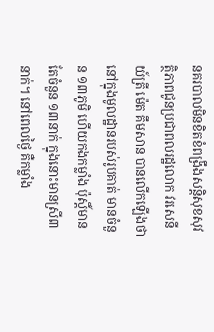នគរបាលមិនខិតខំពង្រឹងសន្តិសុខសុវត្ថិភាពជូនប្រជាពលរដ្ឋលោក វរសេនីយ៍ត្រី ម៉េត គឹមសាន បានលើកឡើងថា នៅក្នុងមូលដ្ឋានរបស់រូបគាត់ មានចំនួន ១៣ភូមិ ហើយកងកម្លាំង ប៉ុស្តិ៍មានតែចំនួន ១៣នាក់ ក្នុងនោះមានស្រី៣នាក់។ នៅពេលថ្ងៃ គឺកម្លាំង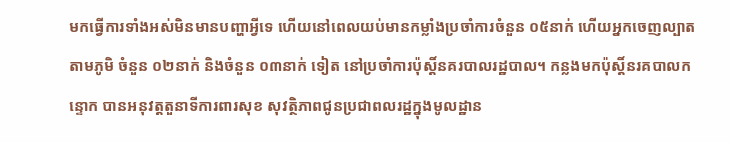មកធ្វើការទាំងអស់មិនមានបញ្ហាអ្វីទេ ហើយនៅពេលយប់មានកម្លាំងប្រចាំការចំនួន ០៥នាក់ ហើយអ្នកចេញល្បាតតាមភូមិ ចំនួន ០២នាក់ និងចំនួន ០៣នាក់ ទៀត នៅប្រចាំការប៉ុស្តិ៍នគរបាលរដ្ឋបាល។ កន្លងមកប៉ុស្តិ៍នរគបាលកន្ទោក បានអនុវត្តតួនាទីការពារសុខ សុវត្ថិភាពជូនប្រជាពលរដ្ឋក្នុងមូលដ្ឋាន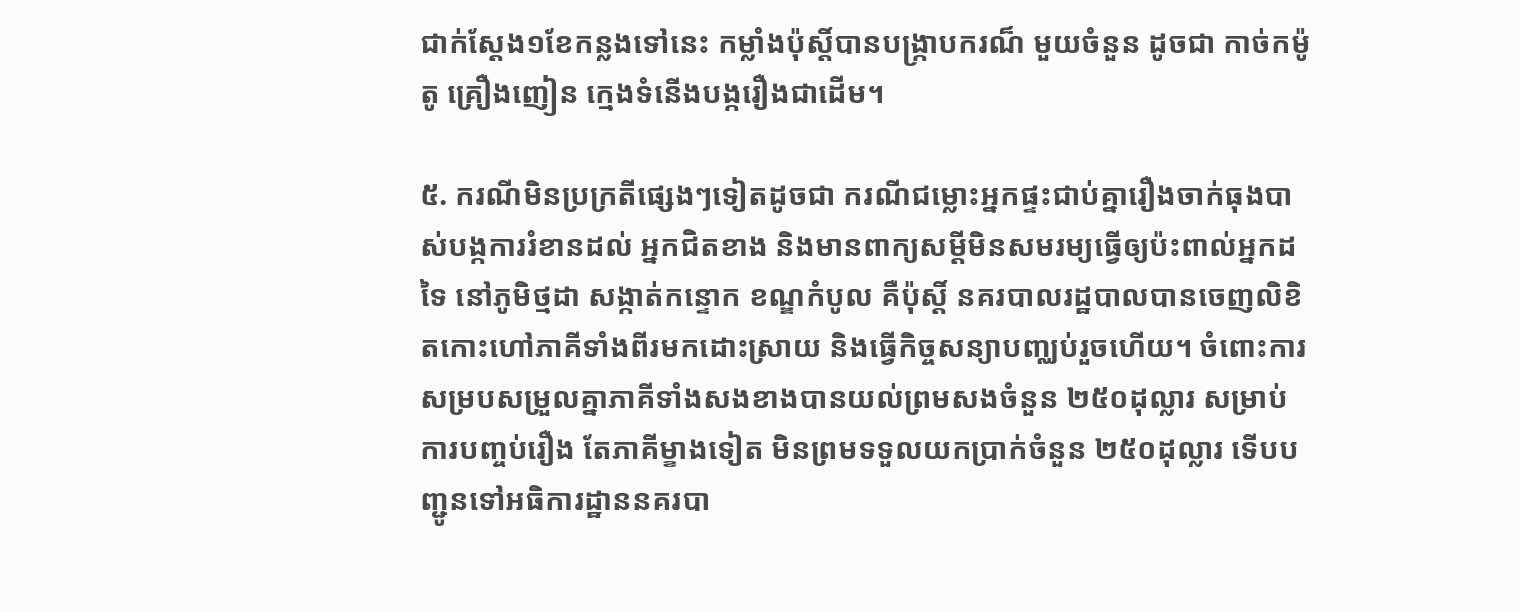ជាក់ស្ដែង១ខែកន្លងទៅនេះ កម្លាំងប៉ុស្តិ៍បានបង្ក្រាបករណ៏ មួយចំនួន ដូចជា កាច់កម៉ូតូ គ្រឿងញៀន ក្មេងទំនើងបង្ករឿងជាដើម។

៥. ករណីមិនប្រក្រតីផ្សេងៗទៀតដូចជា ករណីជម្លោះអ្នកផ្ទះជាប់គ្នារឿងចាក់ធុងបាស់បង្កការរំខានដល់ អ្នកជិតខាង និងមានពាក្យសម្តីមិនសមរម្យធ្វើឲ្យប៉ះពាល់អ្នកដទៃ នៅភូមិថ្មដា សង្កាត់កន្ទោក ខណ្ឌកំបូល គឺប៉ុស្តិ៍ នគរបាលរដ្ឋបាលបានចេញលិខិតកោះហៅភាគីទាំងពីរមកដោះស្រាយ និងធ្វើកិច្ចសន្យាបញ្ឈប់រួចហើយ។ ចំពោះការ សម្របសម្រួលគ្នាភាគីទាំងសងខាងបានយល់ព្រមសងចំនួន ២៥០ដុល្លារ សម្រាប់ការបញ្ចប់រឿង តែភាគីម្ខាងទៀត មិនព្រមទទួលយកប្រាក់ចំនួន ២៥០ដុល្លារ ទើបបញ្ជូនទៅអធិការដ្ឋាននគរបា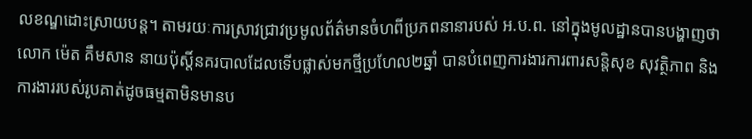លខណ្ឌដោះស្រាយបន្ត។ តាមរយៈការស្រាវជ្រាវប្រមូលព័ត៌មានចំហពីប្រភពនានារបស់ អ.ប.ព. នៅក្នុងមូលដ្ឋានបានបង្ហាញថា លោក ម៉េត គឹមសាន នាយប៉ុស្តិ៍នគរបាលដែលទើបផ្លាស់មកថ្មីប្រហែល២ឆ្នាំ បានបំពេញការងារការពារសន្តិសុខ សុវត្ថិភាព និងការងាររបស់រូបគាត់ដូចធម្មតាមិនមានប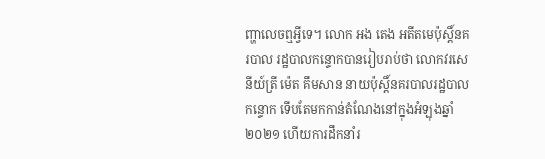ញ្ហាលេចឮអ្វីទេ។ លោក អង តេង អតីតមេប៉ុស្តិ៍នគរបាល រដ្ឋបាលកន្ទោកបានរៀបរាប់ថា លោកវរសេនីយ៍ត្រី ម៉េត គឹមសាន នាយប៉ុស្តិ៍នគរបាលរដ្ឋបាលកន្ទោក ទើបតែមកកាន់តំណែងនៅក្នុងអំឡុងឆ្នាំ ២០២១ ហើយការដឹកនាំរ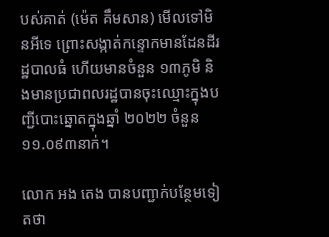បស់គាត់ (ម៉េត គឹមសាន) មើលទៅមិនអីទេ ព្រោះសង្កាត់កន្ទោកមានដែនដីរដ្ឋបាលធំ ហើយមានចំនួន ១៣ភូមិ និងមានប្រជាពលរដ្ឋបានចុះឈ្មោះក្នុងបញ្ជីបោះឆ្នោតក្នុងឆ្នាំ ២០២២ ចំនួន ១១.០៩៣នាក់។

លោក អង តេង បានបញ្ជាក់បន្ថែមទៀតថា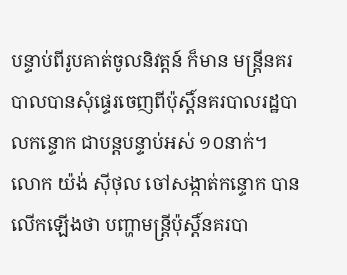បន្ទាប់ពីរូបគាត់ចូលនិវត្តន៍ ក៏មាន មន្ត្រីនគរបាលបានសុំផ្ទេរចេញពីប៉ុស្តិ៍នគរបាលរដ្ឋបាលកន្ទោក ជាបន្តបន្ទាប់អស់ ១០នាក់។ លោក យ៉ង់ ស៊ីថុល ចៅសង្កាត់កន្ទោក បានលើកឡើងថា បញ្ហាមន្ត្រីប៉ុស្តិ៍នគរបា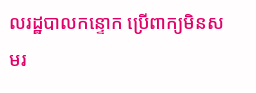លរដ្ឋបាលកន្ទោក ប្រើពាក្យមិនសមរ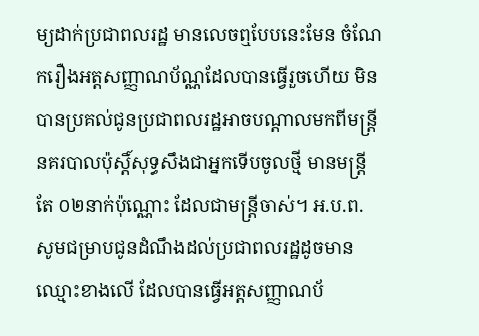ម្យដាក់ប្រជាពលរដ្ឋ មានលេចឮបែបនេះមែន ចំណែករឿងអត្តសញ្ញាណប័ណ្ណដែលបានធ្វើរួចហើយ មិនបានប្រគល់ជូនប្រជាពលរដ្ឋអាចបណ្តាលមកពីមន្ត្រីនគរបាលប៉ុស្តិ៍សុទ្ធសឹងជាអ្នកទើបចូលថ្មី មានមន្ត្រីតែ ០២នាក់ប៉ុណ្ណោះ ដែលជាមន្ត្រីចាស់។ អ.ប.ព. សូមជម្រាបជូនដំណឹងដល់ប្រជាពលរដ្ឋដូចមានឈ្មោះខាងលើ ដែលបានធ្វើអត្តសញ្ញាណប័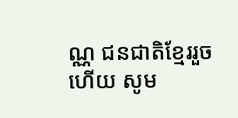ណ្ណ ជនជាតិខ្មែររួចហើយ សូម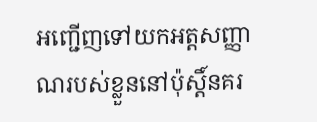អញ្ជើញទៅយកអត្តសញ្ញាណរបស់ខ្លួននៅប៉ុស្តិ៍នគរ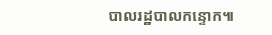បាលរដ្ឋបាលកន្ទោក៕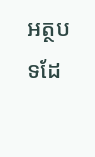អត្ថបទដែ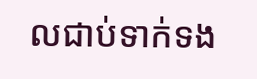លជាប់ទាក់ទង